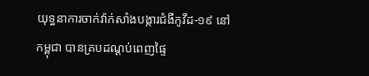យុទ្ធនាការចាក់វ៉ាក់សាំងបង្ការជំងឺកូវីដ-១៩ នៅកម្ពុជា បានគ្របដណ្តប់ពេញផ្ទៃ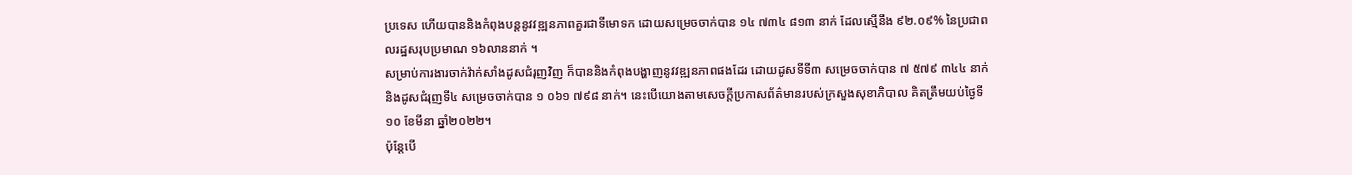ប្រទេស ហើយបាននិងកំពុងបន្តនូវវឌ្ឍនភាពគួរជាទីមោទក ដោយសម្រេចចាក់បាន ១៤ ៧៣៤ ៨១៣ នាក់ ដែលស្មើនឹង ៩២.០៩% នៃប្រជាពលរដ្ឋសរុបប្រមាណ ១៦លាននាក់ ។
សម្រាប់ការងារចាក់វ៉ាក់សាំងដូសជំរុញវិញ ក៏បាននិងកំពុងបង្ហាញនូវវឌ្ឍនភាពផងដែរ ដោយដូសទីទី៣ សម្រេចចាក់បាន ៧ ៥៧៩ ៣៤៤ នាក់ និងដូសជំរុញទី៤ សម្រេចចាក់បាន ១ ០៦១ ៧៩៨ នាក់។ នេះបើយោងតាមសេចក្តីប្រកាសព័ត៌មានរបស់ក្រសួងសុខាភិបាល គិតត្រឹមយប់ថ្ងៃទី១០ ខែមីនា ឆ្នាំ២០២២។
ប៉ុន្តែបើ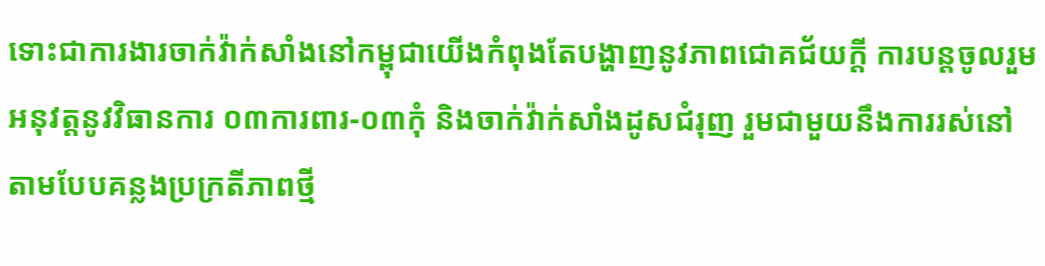ទោះជាការងារចាក់វ៉ាក់សាំងនៅកម្ពុជាយើងកំពុងតែបង្ហាញនូវភាពជោគជ័យក្តី ការបន្តចូលរួមអនុវត្តនូវវិធានការ ០៣ការពារ-០៣កុំ និងចាក់វ៉ាក់សាំងដូសជំរុញ រួមជាមួយនឹងការរស់នៅតាមបែបគន្លងប្រក្រតីភាពថ្មី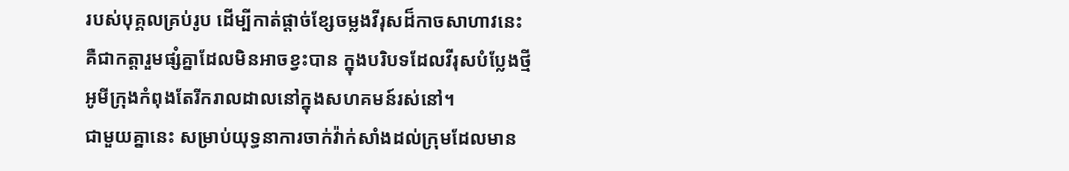របស់បុគ្គលគ្រប់រូប ដើម្បីកាត់ផ្តាច់ខ្សែចម្លងវីរុសដ៏កាចសាហាវនេះ គឺជាកត្តារួមផ្សំគ្នាដែលមិនអាចខ្វះបាន ក្នុងបរិបទដែលវីរុសបំប្លែងថ្មីអូមីក្រុងកំពុងតែរីករាលដាលនៅក្នុងសហគមន៍រស់នៅ។
ជាមួយគ្នានេះ សម្រាប់យុទ្ធនាការចាក់វ៉ាក់សាំងដល់ក្រុមដែលមាន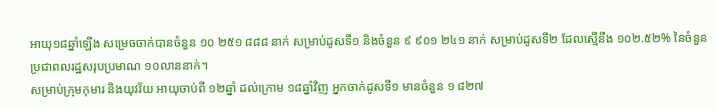អាយុ១៨ឆ្នាំឡើង សម្រេចចាក់បានចំនួន ១០ ២៥១ ៨៨៨ នាក់ សម្រាប់ដូសទី១ និងចំនួន ៩ ៩០១ ២៤១ នាក់ សម្រាប់ដូសទី២ ដែលស្មើនឹង ១០២.៥២% នៃចំនួនប្រជាពលរដ្ឋសរុបប្រមាណ ១០លាននាក់។
សម្រាប់ក្រុមកុមារ និងយុវវ័យ អាយុចាប់ពី ១២ឆ្នាំ ដល់ក្រោម ១៨ឆ្នាំវិញ អ្នកចាក់ដូសទី១ មានចំនួន ១ ៨២៧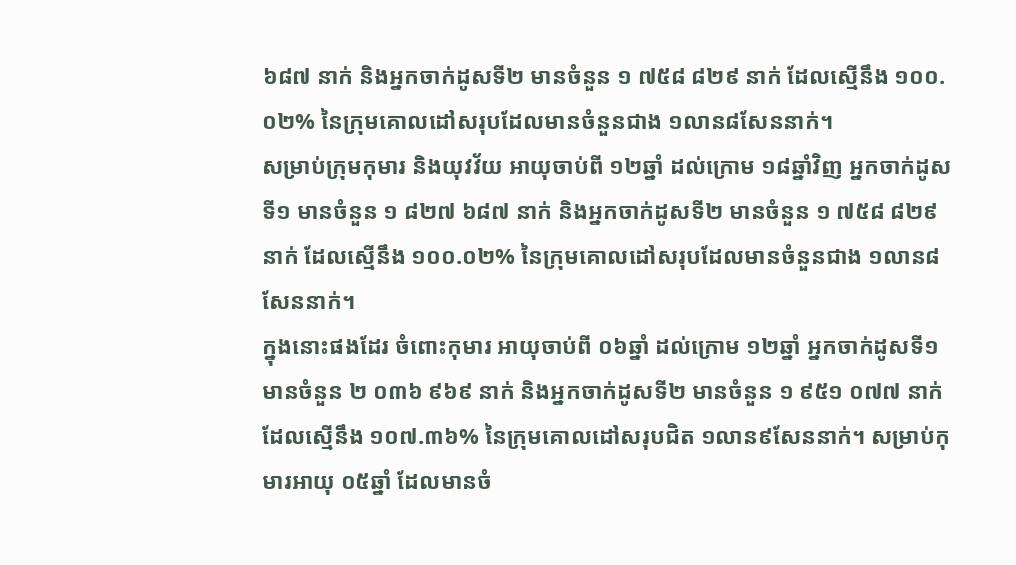៦៨៧ នាក់ និងអ្នកចាក់ដូសទី២ មានចំនួន ១ ៧៥៨ ៨២៩ នាក់ ដែលស្មើនឹង ១០០.០២% នៃក្រុមគោលដៅសរុបដែលមានចំនួនជាង ១លាន៨សែននាក់។
សម្រាប់ក្រុមកុមារ និងយុវវ័យ អាយុចាប់ពី ១២ឆ្នាំ ដល់ក្រោម ១៨ឆ្នាំវិញ អ្នកចាក់ដូសទី១ មានចំនួន ១ ៨២៧ ៦៨៧ នាក់ និងអ្នកចាក់ដូសទី២ មានចំនួន ១ ៧៥៨ ៨២៩ នាក់ ដែលស្មើនឹង ១០០.០២% នៃក្រុមគោលដៅសរុបដែលមានចំនួនជាង ១លាន៨សែននាក់។
ក្នុងនោះផងដែរ ចំពោះកុមារ អាយុចាប់ពី ០៦ឆ្នាំ ដល់ក្រោម ១២ឆ្នាំ អ្នកចាក់ដូសទី១ មានចំនួន ២ ០៣៦ ៩៦៩ នាក់ និងអ្នកចាក់ដូសទី២ មានចំនួន ១ ៩៥១ ០៧៧ នាក់ ដែលស្មើនឹង ១០៧.៣៦% នៃក្រុមគោលដៅសរុបជិត ១លាន៩សែននាក់។ សម្រាប់កុមារអាយុ ០៥ឆ្នាំ ដែលមានចំ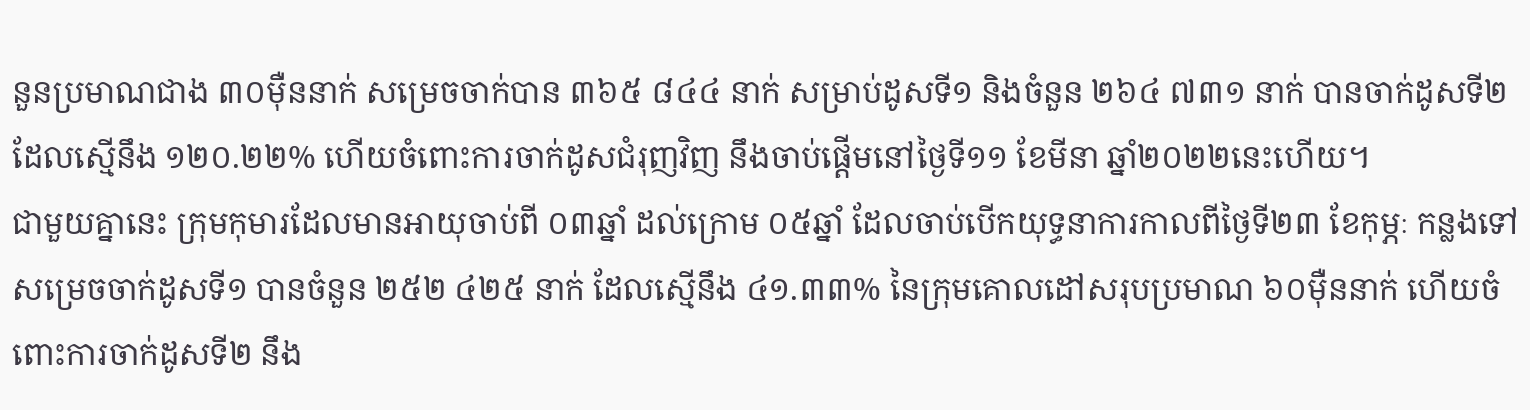នួនប្រមាណជាង ៣០ម៉ឺននាក់ សម្រេចចាក់បាន ៣៦៥ ៨៤៤ នាក់ សម្រាប់ដូសទី១ និងចំនួន ២៦៤ ៧៣១ នាក់ បានចាក់ដូសទី២ ដែលស្មើនឹង ១២០.២២% ហើយចំពោះការចាក់ដូសជំរុញវិញ នឹងចាប់ផ្តើមនៅថ្ងៃទី១១ ខែមីនា ឆ្នាំ២០២២នេះហើយ។
ជាមួយគ្នានេះ ក្រុមកុមារដែលមានអាយុចាប់ពី ០៣ឆ្នាំ ដល់ក្រោម ០៥ឆ្នាំ ដែលចាប់បើកយុទ្ធនាការកាលពីថ្ងៃទី២៣ ខែកុម្ភៈ កន្លងទៅ សម្រេចចាក់ដូសទី១ បានចំនួន ២៥២ ៤២៥ នាក់ ដែលស្មើនឹង ៤១.៣៣% នៃក្រុមគោលដៅសរុបប្រមាណ ៦០ម៉ឺននាក់ ហើយចំពោះការចាក់ដូសទី២ នឹង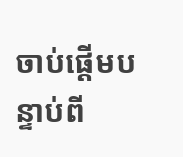ចាប់ផ្តើមបន្ទាប់ពី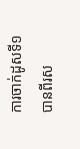ការចាក់ដូសទី១ បានពីរស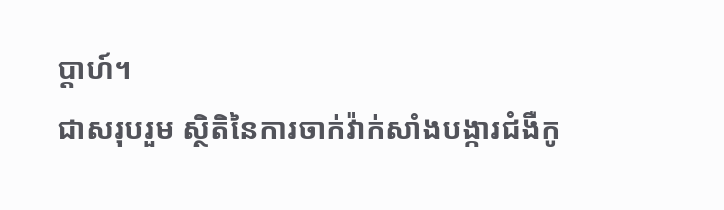ប្តាហ៍។
ជាសរុបរួម ស្ថិតិនៃការចាក់វ៉ាក់សាំងបង្ការជំងឺកូ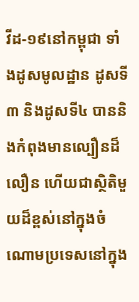វីដ-១៩នៅកម្ពុជា ទាំងដូសមូលដ្ឋាន ដូសទី៣ និងដូសទី៤ បាននិងកំពុងមានល្បឿនដ៏លឿន ហើយជាស្ថិតិមួយដ៏ខ្ពស់នៅក្នុងចំណោមប្រទេសនៅក្នុង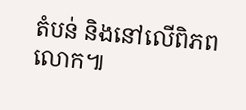តំបន់ និងនៅលើពិភពលោក៕